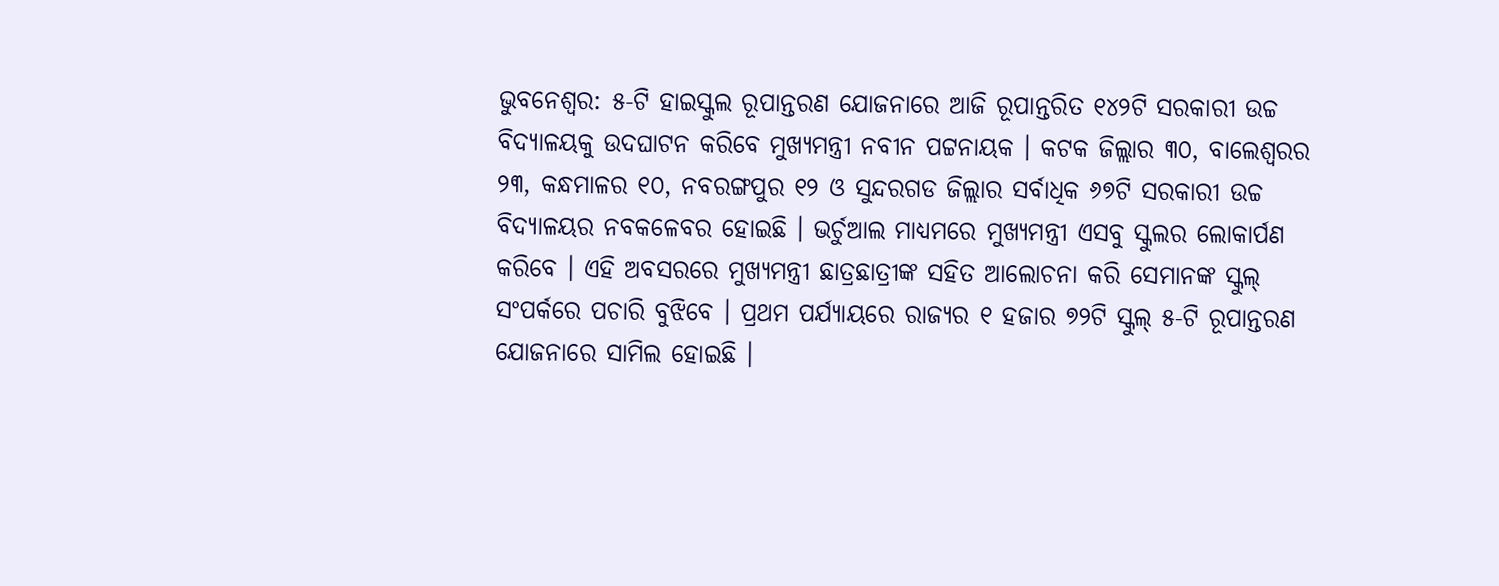ଭୁବନେଶ୍ୱର: ୫-ଟି ହାଇସ୍କୁଲ ରୂପାନ୍ତରଣ ଯୋଜନାରେ ଆଜି ରୂପାନ୍ତରିତ ୧୪୨ଟି ସରକାରୀ ଉଚ୍ଚ ବିଦ୍ୟାଳୟକୁ ଉଦଘାଟନ କରିବେ ମୁଖ୍ୟମନ୍ତ୍ରୀ ନବୀନ ପଟ୍ଟନାୟକ । କଟକ ଜିଲ୍ଲାର ୩୦, ବାଲେଶ୍ୱରର ୨୩, କନ୍ଧମାଳର ୧୦, ନବରଙ୍ଗପୁର ୧୨ ଓ ସୁନ୍ଦରଗଡ ଜିଲ୍ଲାର ସର୍ବାଧିକ ୬୭ଟି ସରକାରୀ ଉଚ୍ଚ ବିଦ୍ୟାଳୟର ନବକଳେବର ହୋଇଛି । ଭର୍ଚୁଆଲ ମାଧ୍ୟମରେ ମୁଖ୍ୟମନ୍ତ୍ରୀ ଏସବୁ ସ୍କୁଲର ଲୋକାର୍ପଣ କରିବେ । ଏହି ଅବସରରେ ମୁଖ୍ୟମନ୍ତ୍ରୀ ଛାତ୍ରଛାତ୍ରୀଙ୍କ ସହିତ ଆଲୋଚନା କରି ସେମାନଙ୍କ ସ୍କୁଲ୍ ସଂପର୍କରେ ପଚାରି ବୁଝିବେ । ପ୍ରଥମ ପର୍ଯ୍ୟାୟରେ ରାଜ୍ୟର ୧ ହଜାର ୭୨ଟି ସ୍କୁଲ୍ ୫-ଟି ରୂପାନ୍ତରଣ ଯୋଜନାରେ ସାମିଲ ହୋଇଛି ।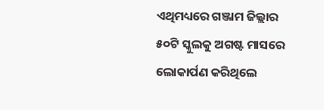ଏଥିମଧ୍ୟରେ ଗଞ୍ଜାମ ଜିଲ୍ଲାର ୫୦ଟି ସ୍କୁଲକୁ ଅଗଷ୍ଟ ମାସରେ ଲୋକାର୍ପଣ କରିଥିଲେ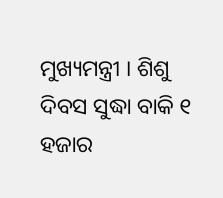ମୁଖ୍ୟମନ୍ତ୍ରୀ । ଶିଶୁ ଦିବସ ସୁଦ୍ଧା ବାକି ୧ ହଜାର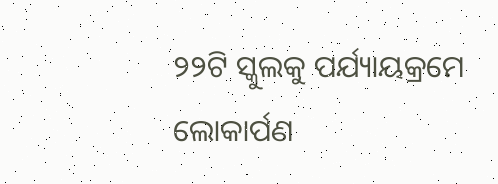୨୨ଟି ସ୍କୁଲକୁ ପର୍ଯ୍ୟାୟକ୍ରମେ ଲୋକାର୍ପଣ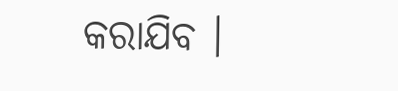କରାଯିବ ।